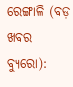ରେଙ୍ଗାଳି (ବଡ଼ ଖବର ବ୍ୟୁରୋ):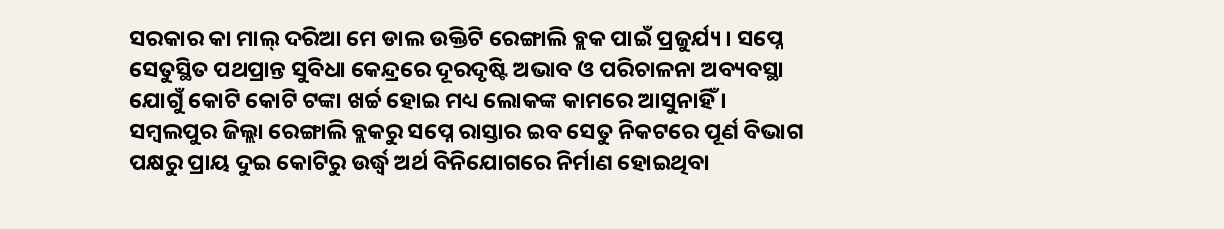ସରକାର କା ମାଲ୍ ଦରିଆ ମେ ଡାଲ ଉକ୍ତିଟି ରେଙ୍ଗାଲି ବ୍ଲକ ପାଇଁ ପ୍ରଜୁର୍ଯ୍ୟ । ସପ୍ନେ ସେତୁସ୍ଥିତ ପଥପ୍ରାନ୍ତ ସୁବିଧା କେନ୍ଦ୍ରରେ ଦୂରଦୃଷ୍ଟି ଅଭାବ ଓ ପରିଚାଳନା ଅବ୍ୟବସ୍ଥା ଯୋଗୁଁ କୋଟି କୋଟି ଟଙ୍କା ଖର୍ଚ୍ଚ ହୋଇ ମଧ୍ୟ ଲୋକଙ୍କ କାମରେ ଆସୁନାହିଁ । ସମ୍ବଲପୁର ଜିଲ୍ଲା ରେଙ୍ଗାଲି ବ୍ଲକରୁ ସପ୍ନେ ରାସ୍ତାର ଇବ ସେତୁ ନିକଟରେ ପୂର୍ଣ ବିଭାଗ ପକ୍ଷରୁ ପ୍ରାୟ ଦୁଇ କୋଟିରୁ ଉର୍ଦ୍ଧ୍ବ ଅର୍ଥ ବିନିଯୋଗରେ ନିର୍ମାଣ ହୋଇଥିବା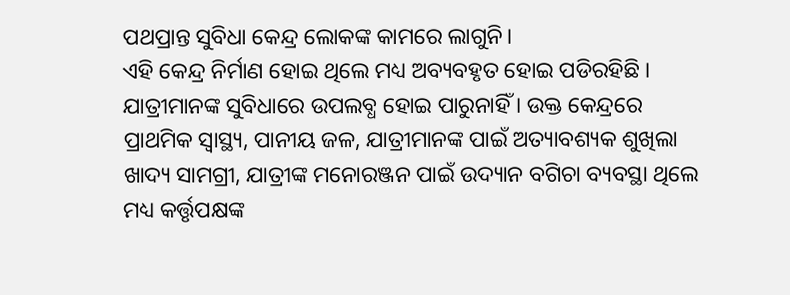ପଥପ୍ରାନ୍ତ ସୁବିଧା କେନ୍ଦ୍ର ଲୋକଙ୍କ କାମରେ ଲାଗୁନି।
ଏହି କେନ୍ଦ୍ର ନିର୍ମାଣ ହୋଇ ଥିଲେ ମଧ୍ୟ ଅବ୍ୟବହୃତ ହୋଇ ପଡିରହିଛି । ଯାତ୍ରୀମାନଙ୍କ ସୁବିଧାରେ ଉପଲବ୍ଧ ହୋଇ ପାରୁନାହିଁ । ଉକ୍ତ କେନ୍ଦ୍ରରେ ପ୍ରାଥମିକ ସ୍ବାସ୍ଥ୍ୟ, ପାନୀୟ ଜଳ, ଯାତ୍ରୀମାନଙ୍କ ପାଇଁ ଅତ୍ୟାବଶ୍ୟକ ଶୁଖିଲା ଖାଦ୍ୟ ସାମଗ୍ରୀ, ଯାତ୍ରୀଙ୍କ ମନୋରଞ୍ଜନ ପାଇଁ ଉଦ୍ୟାନ ବଗିଚା ବ୍ୟବସ୍ଥା ଥିଲେ ମଧ୍ୟ କର୍ତ୍ତୃପକ୍ଷଙ୍କ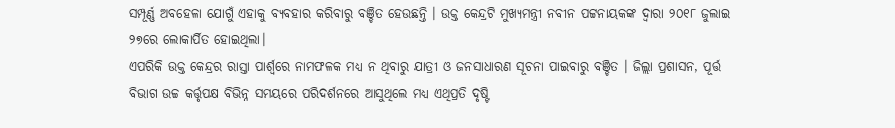ସମ୍ପୂର୍ଣ୍ଣ ଅବହେଳା ଯୋଗୁଁ ଏହାକୁ ବ୍ୟବହାର କରିବାରୁ ବଞ୍ଚିତ ହେଉଛନ୍ତି । ଉକ୍ତ କେନ୍ଦ୍ରଟି ମୁଖ୍ୟମନ୍ତ୍ରୀ ନବୀନ ପଟ୍ଟନାୟକଙ୍କ ଦ୍ବାରା ୨୦୧୮ ଜୁଲାଇ ୨୭ରେ ଲୋକାର୍ପିତ ହୋଇଥିଲା।
ଏପରିକି ଉକ୍ତ କେନ୍ଦ୍ରର ରାସ୍ତା ପାର୍ଶ୍ବରେ ନାମଫଳକ ମଧ୍ୟ ନ ଥିବାରୁ ଯାତ୍ରୀ ଓ ଜନସାଧାରଣ ସୂଚନା ପାଇବାରୁ ବଞ୍ଚିତ । ଜିଲ୍ଲା ପ୍ରଶାସନ, ପୂର୍ତ୍ତ ବିଭାଗ ଉଚ୍ଚ କର୍ତ୍ତୃପକ୍ଷ ବିଭିନ୍ନ ସମୟରେ ପରିଦର୍ଶନରେ ଆସୁଥିଲେ ମଧ୍ୟ ଏଥିପ୍ରତି ଦୃଷ୍ଟି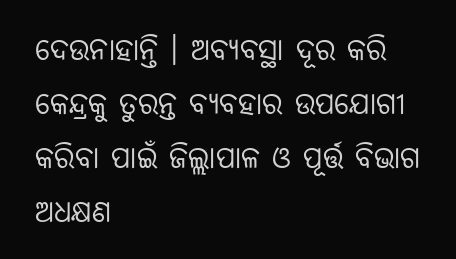ଦେଉନାହାନ୍ତି । ଅବ୍ୟବସ୍ଥା ଦୂର କରି କେନ୍ଦ୍ରକୁ ତୁରନ୍ତ ବ୍ୟବହାର ଉପଯୋଗୀ କରିବା ପାଇଁ ଜିଲ୍ଲାପାଳ ଓ ପୂର୍ତ୍ତ ବିଭାଗ ଅଧକ୍ଷଣ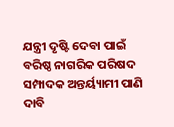ଯନ୍ତ୍ରୀ ଦୃଷ୍ଟି ଦେବା ପାଇଁ ବରିଷ୍ଠ ନାଗରିକ ପରିଷଦ ସମ୍ପାଦକ ଅନ୍ତର୍ୟ୍ୟାମୀ ପାଣି ଦାବି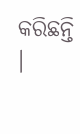କରିଛନ୍ତି ।